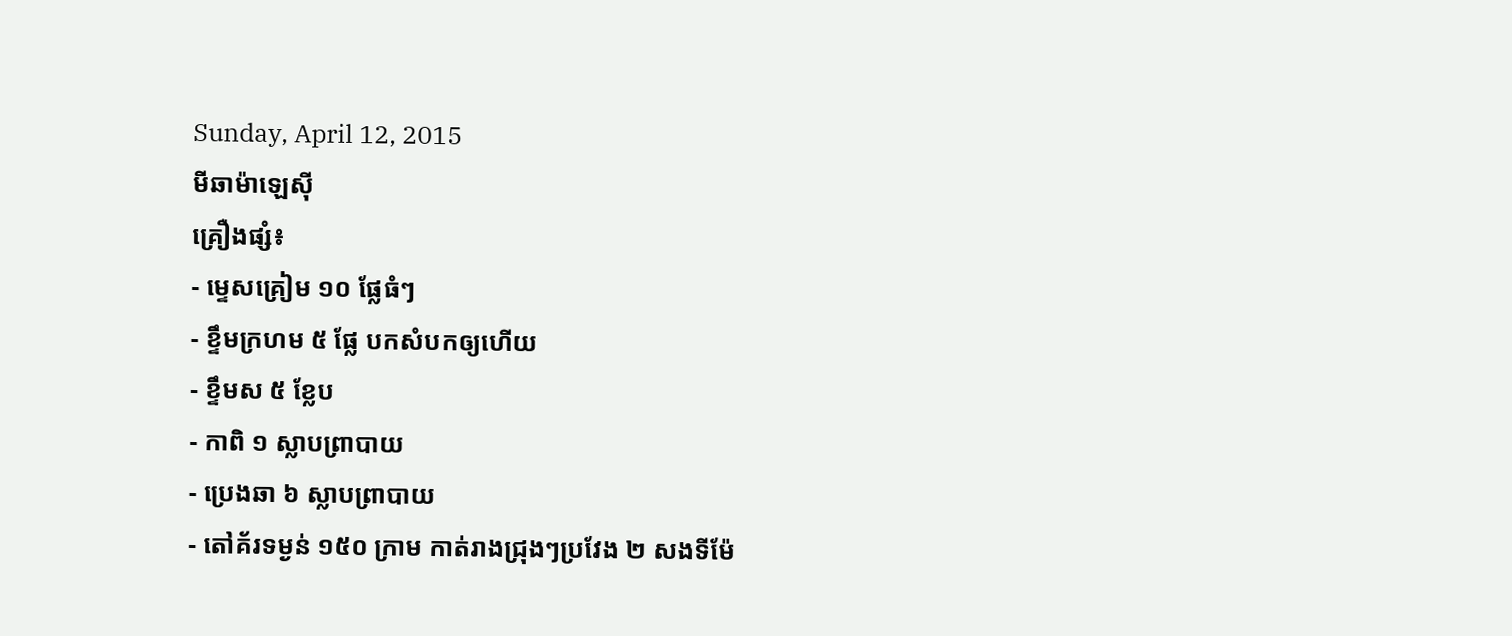Sunday, April 12, 2015
មីឆាម៉ាឡេស៊ី
គ្រឿងផ្សំ៖
- ម្ទេសគ្រៀម ១០ ផ្លែធំៗ
- ខ្ទឹមក្រហម ៥ ផ្លែ បកសំបកឲ្យហើយ
- ខ្ទឹមស ៥ ខ្លែប
- កាពិ ១ ស្លាបព្រាបាយ
- ប្រេងឆា ៦ ស្លាបព្រាបាយ
- តៅគ័រទម្ងន់ ១៥០ ក្រាម កាត់រាងជ្រុងៗប្រវែង ២ សងទីម៉ែ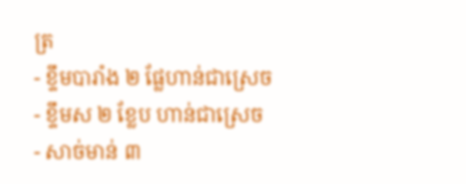ត្រ
- ខ្ទឹមបារាំង ២ ផ្លែហាន់ជាស្រេច
- ខ្ទឹមស ២ ខ្លែប ហាន់ជាស្រេច
- សាច់មាន់ ៣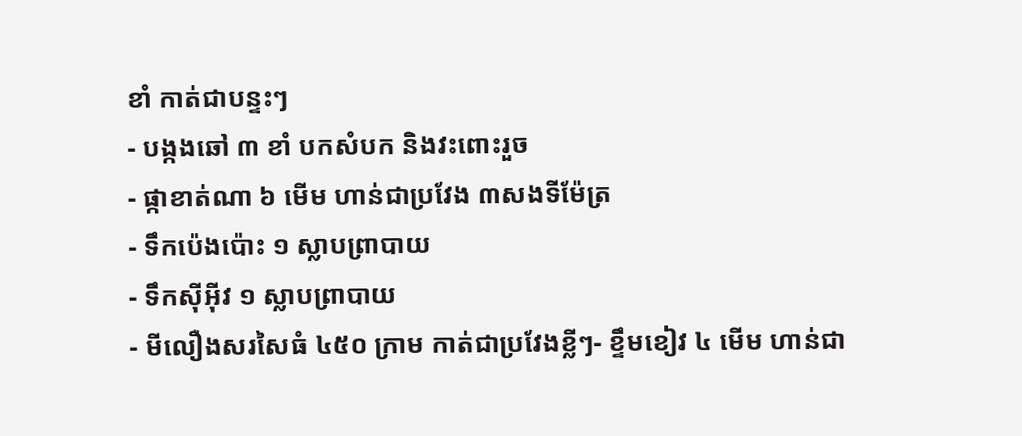ខាំ កាត់ជាបន្ទះៗ
- បង្កងឆៅ ៣ ខាំ បកសំបក និងវះពោះរួច
- ផ្កាខាត់ណា ៦ មើម ហាន់ជាប្រវែង ៣សងទីម៉ែត្រ
- ទឹកប៉េងប៉ោះ ១ ស្លាបព្រាបាយ
- ទឹកស៊ីអ៊ីវ ១ ស្លាបព្រាបាយ
- មីលឿងសរសៃធំ ៤៥០ ក្រាម កាត់ជាប្រវែងខ្លីៗ- ខ្ទឹមខៀវ ៤ មើម ហាន់ជា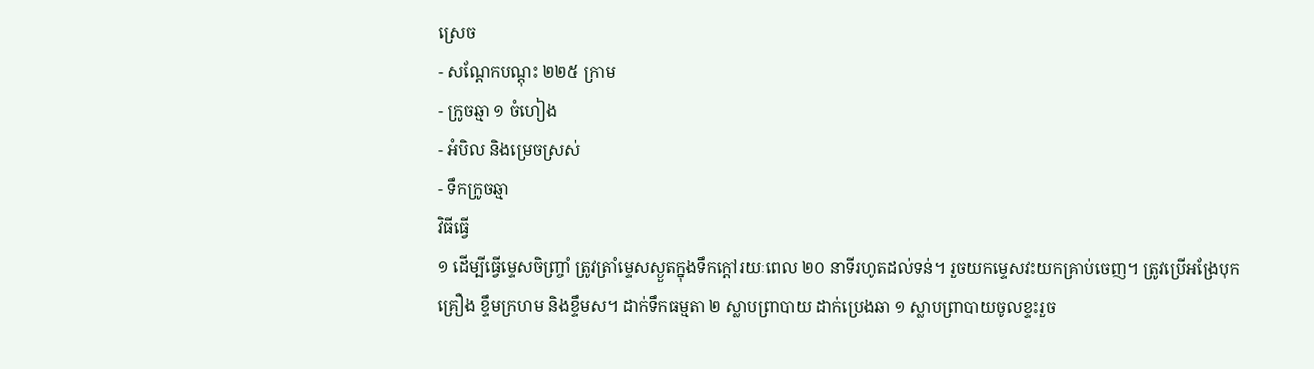ស្រេច
- សណ្តែកបណ្តុះ ២២៥ ក្រាម
- ក្រូចឆ្មា ១ ចំហៀង
- អំបិល និងម្រេចស្រស់
- ទឹកក្រូចឆ្មា
វិធីធ្វើ
១ ដើម្បីធ្វើម្ទេសចិញ្ច្រាំ ត្រូវត្រាំម្ទេសស្ងួតក្នុងទឹកក្តៅរយៈពេល ២០ នាទីរហូតដល់ទន់។ រួចយកម្ទេសវះយកគ្រាប់ចេញ។ ត្រូវប្រើអង្រែបុកគ្រឿង ខ្ទឹមក្រហម និងខ្ទឹមស។ ដាក់ទឹកធម្មតា ២ ស្លាបព្រាបាយ ដាក់ប្រេងឆា ១ ស្លាបព្រាបាយចូលខ្ទះរួច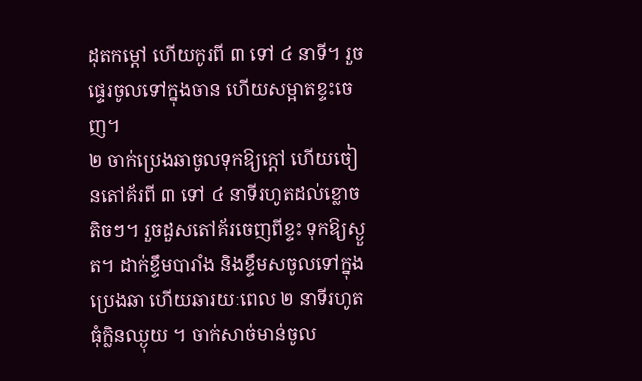ដុតកម្តៅ ហើយកូរពី ៣ ទៅ ៤ នាទី។ រួចផ្ទេរចូលទៅក្នុងចាន ហើយសម្អាតខ្ទះចេញ។
២ ចាក់ប្រេងឆាចូលទុកឱ្យក្តៅ ហើយចៀនតៅគ័រពី ៣ ទៅ ៤ នាទីរហូតដល់ខ្លោចតិចៗ។ រួចដួសតៅគ័រចេញពីខ្ទះ ទុកឱ្យស្ងួត។ ដាក់ខ្ទឹមបារាំង និងខ្ទឹមសចូលទៅក្នុងប្រេងឆា ហើយឆារយៈពេល ២ នាទីរហូតធុំក្លិនឈ្ងុយ ។ ចាក់សាច់មាន់ចូល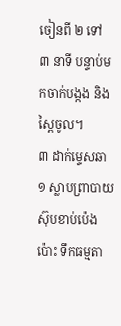ចៀនពី ២ ទៅ ៣ នាទី បន្ទាប់មកចាក់បង្កង និងស្ពៃចូល។
៣ ដាក់ម្ទេសឆា ១ ស្លាបព្រាបាយ ស៊ុបខាប់ប៉េងប៉ោះ ទឹកធម្មតា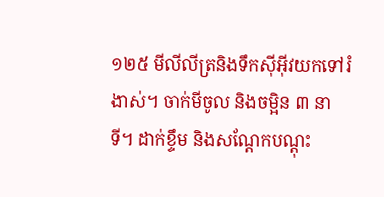១២៥ មីលីលីត្រនិងទឹកស៊ីអ៊ីវយកទៅរំងាស់។ ចាក់មីចូល និងចម្អិន ៣ នាទី។ ដាក់ខ្ទឹម និងសណ្តែកបណ្តុះ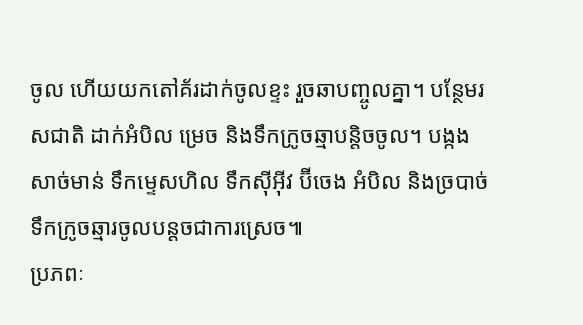ចូល ហើយយកតៅគ័រដាក់ចូលខ្ទះ រួចឆាបញ្ចូលគ្នា។ បន្ថែមរសជាតិ ដាក់អំបិល ម្រេច និងទឹកក្រូចឆ្មាបន្តិចចូល។ បង្កង សាច់មាន់ ទឹកម្ទេសហិល ទឹកស៊ីអ៊ីវ ប៊ីចេង អំបិល និងច្របាច់ទឹកក្រូចឆ្មារចូលបន្តចជាការស្រេច៕
ប្រភពៈ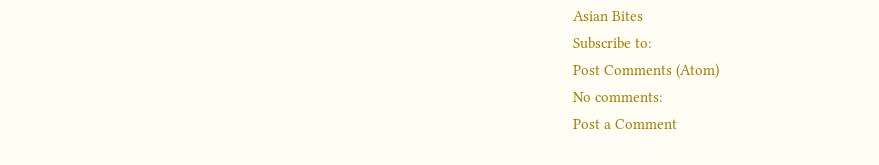Asian Bites
Subscribe to:
Post Comments (Atom)
No comments:
Post a Comment